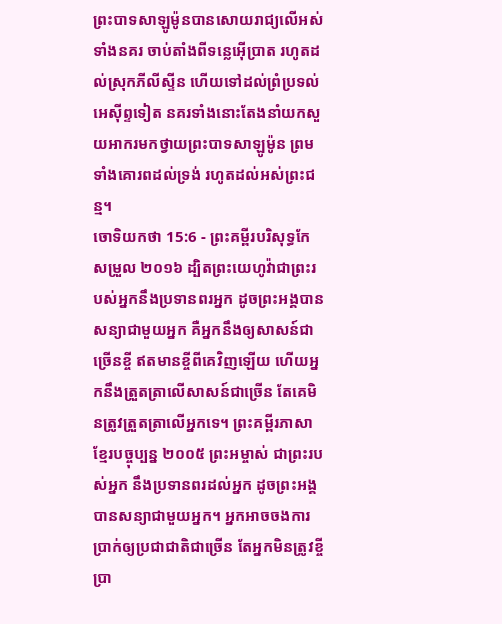ព្រះបាទសាឡូម៉ូនបានសោយរាជ្យលើអស់ទាំងនគរ ចាប់តាំងពីទន្លេអ៊ើប្រាត រហូតដល់ស្រុកភីលីស្ទីន ហើយទៅដល់ព្រំប្រទល់អេស៊ីព្ទទៀត នគរទាំងនោះតែងនាំយកសួយអាករមកថ្វាយព្រះបាទសាឡូម៉ូន ព្រមទាំងគោរពដល់ទ្រង់ រហូតដល់អស់ព្រះជន្ម។
ចោទិយកថា 15:6 - ព្រះគម្ពីរបរិសុទ្ធកែសម្រួល ២០១៦ ដ្បិតព្រះយេហូវ៉ាជាព្រះរបស់អ្នកនឹងប្រទានពរអ្នក ដូចព្រះអង្គបានសន្យាជាមួយអ្នក គឺអ្នកនឹងឲ្យសាសន៍ជាច្រើនខ្ចី ឥតមានខ្ចីពីគេវិញឡើយ ហើយអ្នកនឹងត្រួតត្រាលើសាសន៍ជាច្រើន តែគេមិនត្រូវត្រួតត្រាលើអ្នកទេ។ ព្រះគម្ពីរភាសាខ្មែរបច្ចុប្បន្ន ២០០៥ ព្រះអម្ចាស់ ជាព្រះរបស់អ្នក នឹងប្រទានពរដល់អ្នក ដូចព្រះអង្គបានសន្យាជាមួយអ្នក។ អ្នកអាចចងការប្រាក់ឲ្យប្រជាជាតិជាច្រើន តែអ្នកមិនត្រូវខ្ចីប្រា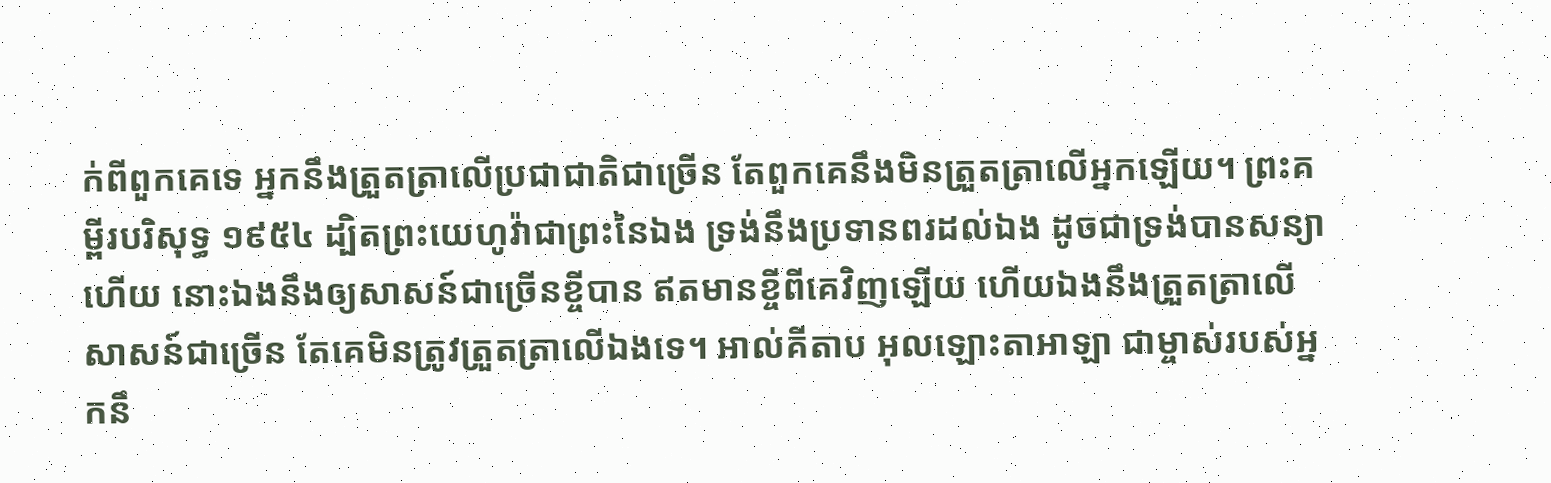ក់ពីពួកគេទេ អ្នកនឹងត្រួតត្រាលើប្រជាជាតិជាច្រើន តែពួកគេនឹងមិនត្រួតត្រាលើអ្នកឡើយ។ ព្រះគម្ពីរបរិសុទ្ធ ១៩៥៤ ដ្បិតព្រះយេហូវ៉ាជាព្រះនៃឯង ទ្រង់នឹងប្រទានពរដល់ឯង ដូចជាទ្រង់បានសន្យាហើយ នោះឯងនឹងឲ្យសាសន៍ជាច្រើនខ្ចីបាន ឥតមានខ្ចីពីគេវិញឡើយ ហើយឯងនឹងត្រួតត្រាលើសាសន៍ជាច្រើន តែគេមិនត្រូវត្រួតត្រាលើឯងទេ។ អាល់គីតាប អុលឡោះតាអាឡា ជាម្ចាស់របស់អ្នកនឹ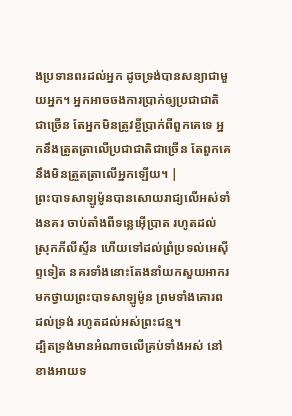ងប្រទានពរដល់អ្នក ដូចទ្រង់បានសន្យាជាមួយអ្នក។ អ្នកអាចចងការប្រាក់ឲ្យប្រជាជាតិជាច្រើន តែអ្នកមិនត្រូវខ្ចីប្រាក់ពីពួកគេទេ អ្នកនឹងត្រួតត្រាលើប្រជាជាតិជាច្រើន តែពួកគេនឹងមិនត្រួតត្រាលើអ្នកឡើយ។ |
ព្រះបាទសាឡូម៉ូនបានសោយរាជ្យលើអស់ទាំងនគរ ចាប់តាំងពីទន្លេអ៊ើប្រាត រហូតដល់ស្រុកភីលីស្ទីន ហើយទៅដល់ព្រំប្រទល់អេស៊ីព្ទទៀត នគរទាំងនោះតែងនាំយកសួយអាករមកថ្វាយព្រះបាទសាឡូម៉ូន ព្រមទាំងគោរពដល់ទ្រង់ រហូតដល់អស់ព្រះជន្ម។
ដ្បិតទ្រង់មានអំណាចលើគ្រប់ទាំងអស់ នៅខាងអាយទ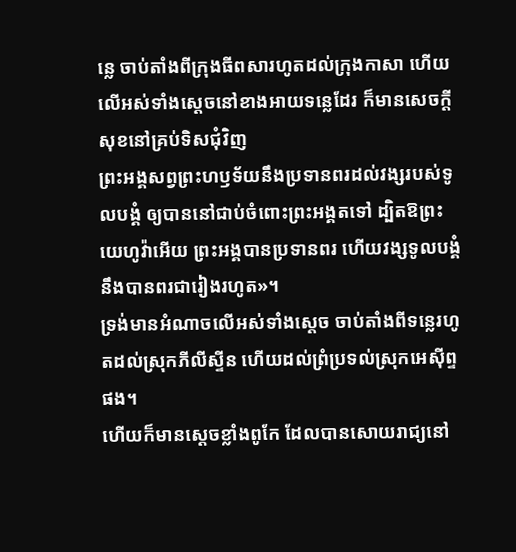ន្លេ ចាប់តាំងពីក្រុងធីពសារហូតដល់ក្រុងកាសា ហើយលើអស់ទាំងស្តេចនៅខាងអាយទន្លេដែរ ក៏មានសេចក្ដីសុខនៅគ្រប់ទិសជុំវិញ
ព្រះអង្គសព្វព្រះហឫទ័យនឹងប្រទានពរដល់វង្សរបស់ទូលបង្គំ ឲ្យបាននៅជាប់ចំពោះព្រះអង្គតទៅ ដ្បិតឱព្រះយេហូវ៉ាអើយ ព្រះអង្គបានប្រទានពរ ហើយវង្សទូលបង្គំនឹងបានពរជារៀងរហូត»។
ទ្រង់មានអំណាចលើអស់ទាំងស្តេច ចាប់តាំងពីទន្លេរហូតដល់ស្រុកភីលីស្ទីន ហើយដល់ព្រំប្រទល់ស្រុកអេស៊ីព្ទផង។
ហើយក៏មានស្តេចខ្លាំងពូកែ ដែលបានសោយរាជ្យនៅ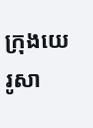ក្រុងយេរូសា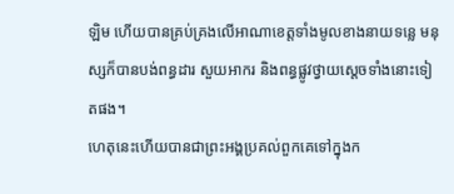ឡិម ហើយបានគ្រប់គ្រងលើអាណាខេត្តទាំងមូលខាងនាយទន្លេ មនុស្សក៏បានបង់ពន្ធដារ សួយអាករ និងពន្ធផ្លូវថ្វាយស្តេចទាំងនោះទៀតផង។
ហេតុនេះហើយបានជាព្រះអង្គប្រគល់ពួកគេទៅក្នុងក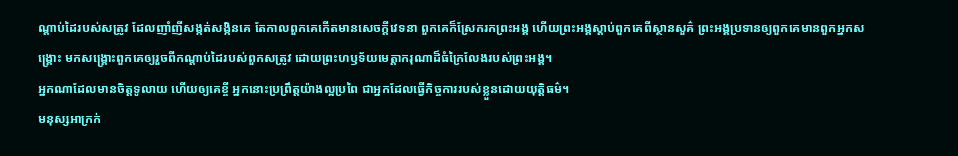ណ្ដាប់ដៃរបស់សត្រូវ ដែលញាំញីសង្កត់សង្កិនគេ តែកាលពួកគេកើតមានសេចក្ដីវេទនា ពួកគេក៏ស្រែករកព្រះអង្គ ហើយព្រះអង្គស្ដាប់ពួកគេពីស្ថានសួគ៌ ព្រះអង្គប្រទានឲ្យពួកគេមានពួកអ្នកសង្គ្រោះ មកសង្គ្រោះពួកគេឲ្យរួចពីកណ្ដាប់ដៃរបស់ពួកសត្រូវ ដោយព្រះហឫទ័យមេត្តាករុណាដ៏ធំក្រៃលែងរបស់ព្រះអង្គ។
អ្នកណាដែលមានចិត្តទូលាយ ហើយឲ្យគេខ្ចី អ្នកនោះប្រព្រឹត្តយ៉ាងល្អប្រពៃ ជាអ្នកដែលធ្វើកិច្ចការរបស់ខ្លួនដោយយុត្តិធម៌។
មនុស្សអាក្រក់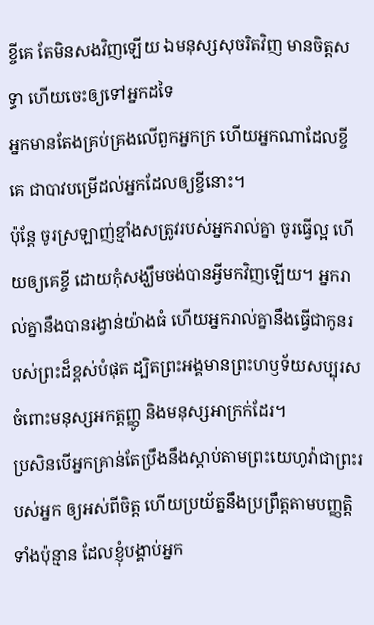ខ្ចីគេ តែមិនសងវិញឡើយ ឯមនុស្សសុចរិតវិញ មានចិត្តសទ្ធា ហើយចេះឲ្យទៅអ្នកដទៃ
អ្នកមានតែងគ្រប់គ្រងលើពួកអ្នកក្រ ហើយអ្នកណាដែលខ្ចីគេ ជាបាវបម្រើដល់អ្នកដែលឲ្យខ្ចីនោះ។
ប៉ុន្ដែ ចូរស្រឡាញ់ខ្មាំងសត្រូវរបស់អ្នករាល់គ្នា ចូរធ្វើល្អ ហើយឲ្យគេខ្ចី ដោយកុំសង្ឃឹមចង់បានអ្វីមកវិញឡើយ។ អ្នករាល់គ្នានឹងបានរង្វាន់យ៉ាងធំ ហើយអ្នករាល់គ្នានឹងធ្វើជាកូនរបស់ព្រះដ៏ខ្ពស់បំផុត ដ្បិតព្រះអង្គមានព្រះហឫទ័យសប្បុរសចំពោះមនុស្សអកត្តញ្ញូ និងមនុស្សអាក្រក់ដែរ។
ប្រសិនបើអ្នកគ្រាន់តែប្រឹងនឹងស្តាប់តាមព្រះយេហូវ៉ាជាព្រះរបស់អ្នក ឲ្យអស់ពីចិត្ត ហើយប្រយ័ត្ននឹងប្រព្រឹត្តតាមបញ្ញត្តិទាំងប៉ុន្មាន ដែលខ្ញុំបង្គាប់អ្នក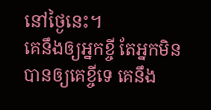នៅថ្ងៃនេះ។
គេនឹងឲ្យអ្នកខ្ចី តែអ្នកមិនបានឲ្យគេខ្ចីទេ គេនឹង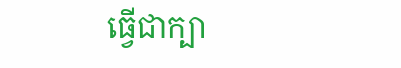ធ្វើជាក្បា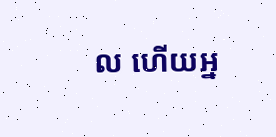ល ហើយអ្ន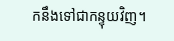កនឹងទៅជាកន្ទុយវិញ។